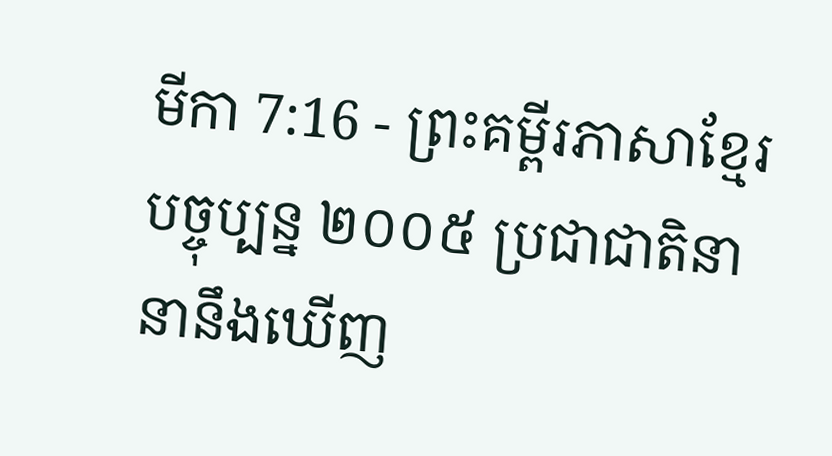មីកា 7:16 - ព្រះគម្ពីរភាសាខ្មែរបច្ចុប្បន្ន ២០០៥ ប្រជាជាតិនានានឹងឃើញ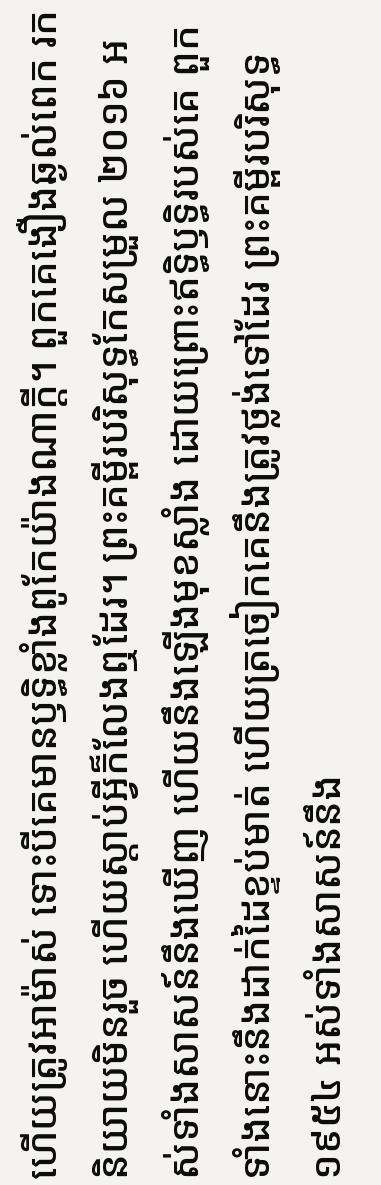ហើយត្រូវអាម៉ាស់ ទោះបីគេមានឫទ្ធិខ្លាំងពូកែយ៉ាងណាក្ដី។ ពួកគេងឿងឆ្ងល់ពេក រកនិយាយមិនរួច ហើយស្ដាប់អ្វីក៏លែងឮដែរ។ ព្រះគម្ពីរបរិសុទ្ធកែសម្រួល ២០១៦ អស់ទាំងសាសន៍នឹងឃើញ ហើយនឹងឡើងមុខស្លាំង ដោយព្រោះឥទ្ធិឫទ្ធិរបស់គេ ពួកទាំងនោះនឹងដាក់ដៃខ្ទប់មាត់ ហើយត្រចៀកគេនឹងត្រូវថ្លង់ទៅដែរ ព្រះគម្ពីរបរិសុទ្ធ ១៩៥៤ អស់ទាំងសាសន៍នឹង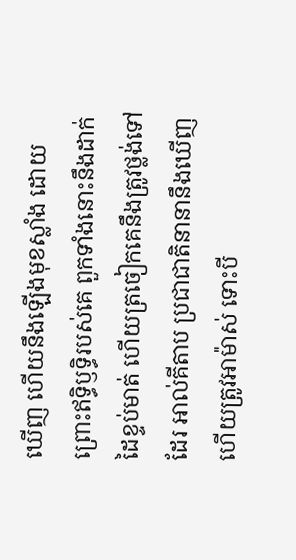ឃើញ ហើយនឹងឡើងមុខស្លាំង ដោយព្រោះឥទ្ធិឫទ្ធិរបស់គេ ពួកទាំងនោះនឹងដាក់ដៃខ្ទប់មាត់ ហើយត្រចៀកគេនឹងត្រូវថ្លង់ទៅដែរ អាល់គីតាប ប្រជាជាតិនានានឹងឃើញ ហើយត្រូវអាម៉ាស់ ទោះបី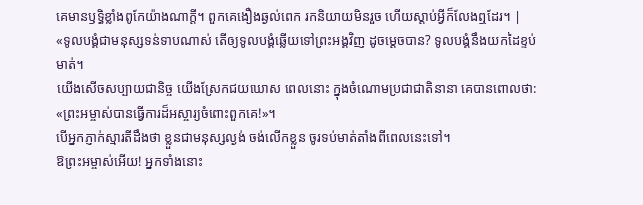គេមានឫទ្ធិខ្លាំងពូកែយ៉ាងណាក្ដី។ ពួកគេងឿងឆ្ងល់ពេក រកនិយាយមិនរួច ហើយស្ដាប់អ្វីក៏លែងឮដែរ។ |
«ទូលបង្គំជាមនុស្សទន់ទាបណាស់ តើឲ្យទូលបង្គំឆ្លើយទៅព្រះអង្គវិញ ដូចម្ដេចបាន? ទូលបង្គំនឹងយកដៃខ្ទប់មាត់។
យើងសើចសប្បាយជានិច្ច យើងស្រែកជយឃោស ពេលនោះ ក្នុងចំណោមប្រជាជាតិនានា គេបានពោលថា: «ព្រះអម្ចាស់បានធ្វើការដ៏អស្ចារ្យចំពោះពួកគេ!»។
បើអ្នកភ្ញាក់ស្មារតីដឹងថា ខ្លួនជាមនុស្សល្ងង់ ចង់លើកខ្លួន ចូរទប់មាត់តាំងពីពេលនេះទៅ។
ឱព្រះអម្ចាស់អើយ! អ្នកទាំងនោះ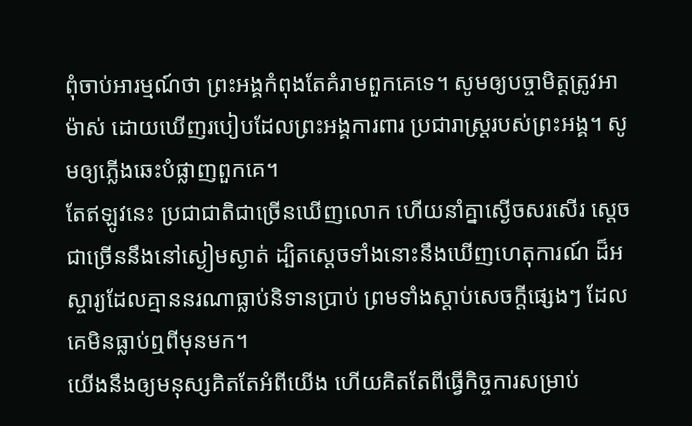ពុំចាប់អារម្មណ៍ថា ព្រះអង្គកំពុងតែគំរាមពួកគេទេ។ សូមឲ្យបច្ចាមិត្តត្រូវអាម៉ាស់ ដោយឃើញរបៀបដែលព្រះអង្គការពារ ប្រជារាស្ដ្ររបស់ព្រះអង្គ។ សូមឲ្យភ្លើងឆេះបំផ្លាញពួកគេ។
តែឥឡូវនេះ ប្រជាជាតិជាច្រើនឃើញលោក ហើយនាំគ្នាស្ងើចសរសើរ ស្ដេចជាច្រើននឹងនៅស្ងៀមស្ងាត់ ដ្បិតស្ដេចទាំងនោះនឹងឃើញហេតុការណ៍ ដ៏អស្ចារ្យដែលគ្មាននរណាធ្លាប់និទានប្រាប់ ព្រមទាំងស្ដាប់សេចក្ដីផ្សេងៗ ដែលគេមិនធ្លាប់ឮពីមុនមក។
យើងនឹងឲ្យមនុស្សគិតតែអំពីយើង ហើយគិតតែពីធ្វើកិច្ចការសម្រាប់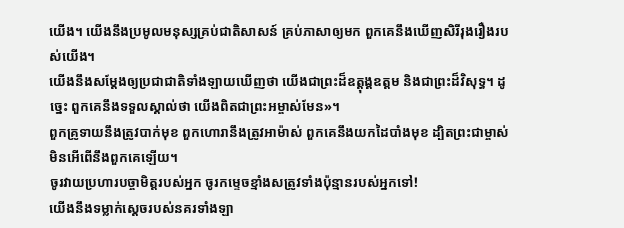យើង។ យើងនឹងប្រមូលមនុស្សគ្រប់ជាតិសាសន៍ គ្រប់ភាសាឲ្យមក ពួកគេនឹងឃើញសិរីរុងរឿងរបស់យើង។
យើងនឹងសម្តែងឲ្យប្រជាជាតិទាំងឡាយឃើញថា យើងជាព្រះដ៏ឧត្ដុង្គឧត្ដម និងជាព្រះដ៏វិសុទ្ធ។ ដូច្នេះ ពួកគេនឹងទទួលស្គាល់ថា យើងពិតជាព្រះអម្ចាស់មែន»។
ពួកគ្រូទាយនឹងត្រូវបាក់មុខ ពួកហោរានឹងត្រូវអាម៉ាស់ ពួកគេនឹងយកដៃបាំងមុខ ដ្បិតព្រះជាម្ចាស់មិនអើពើនឹងពួកគេឡើយ។
ចូរវាយប្រហារបច្ចាមិត្តរបស់អ្នក ចូរកម្ទេចខ្មាំងសត្រូវទាំងប៉ុន្មានរបស់អ្នកទៅ!
យើងនឹងទម្លាក់ស្ដេចរបស់នគរទាំងឡា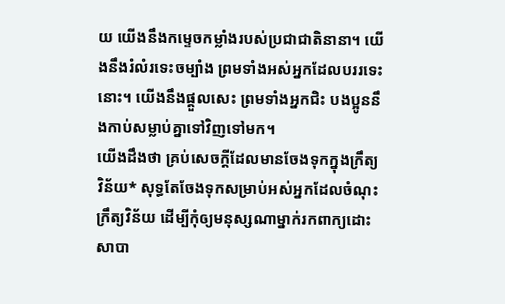យ យើងនឹងកម្ទេចកម្លាំងរបស់ប្រជាជាតិនានា។ យើងនឹងរំលំរទេះចម្បាំង ព្រមទាំងអស់អ្នកដែលបររទេះនោះ។ យើងនឹងផ្ដួលសេះ ព្រមទាំងអ្នកជិះ បងប្អូននឹងកាប់សម្លាប់គ្នាទៅវិញទៅមក។
យើងដឹងថា គ្រប់សេចក្ដីដែលមានចែងទុកក្នុងក្រឹត្យវិន័យ* សុទ្ធតែចែងទុកសម្រាប់អស់អ្នកដែលចំណុះក្រឹត្យវិន័យ ដើម្បីកុំឲ្យមនុស្សណាម្នាក់រកពាក្យដោះសាបា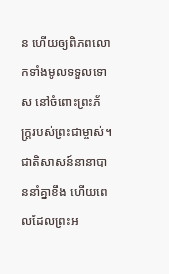ន ហើយឲ្យពិភពលោកទាំងមូលទទួលទោស នៅចំពោះព្រះភ័ក្ត្ររបស់ព្រះជាម្ចាស់។
ជាតិសាសន៍នានាបាននាំគ្នាខឹង ហើយពេលដែលព្រះអ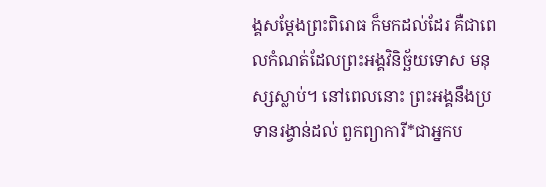ង្គសម្តែងព្រះពិរោធ ក៏មកដល់ដែរ គឺជាពេលកំណត់ដែលព្រះអង្គវិនិច្ឆ័យទោស មនុស្សស្លាប់។ នៅពេលនោះ ព្រះអង្គនឹងប្រទានរង្វាន់ដល់ ពួកព្យាការី*ជាអ្នកប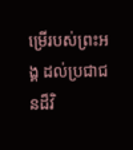ម្រើរបស់ព្រះអង្គ ដល់ប្រជាជនដ៏វិ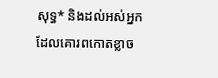សុទ្ធ* និងដល់អស់អ្នកដែលគោរពកោតខ្លាច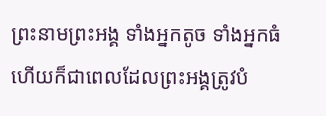ព្រះនាមព្រះអង្គ ទាំងអ្នកតូច ទាំងអ្នកធំ ហើយក៏ជាពេលដែលព្រះអង្គត្រូវបំ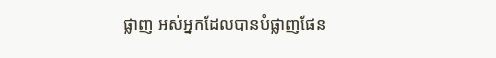ផ្លាញ អស់អ្នកដែលបានបំផ្លាញផែន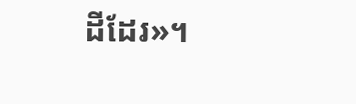ដីដែរ»។